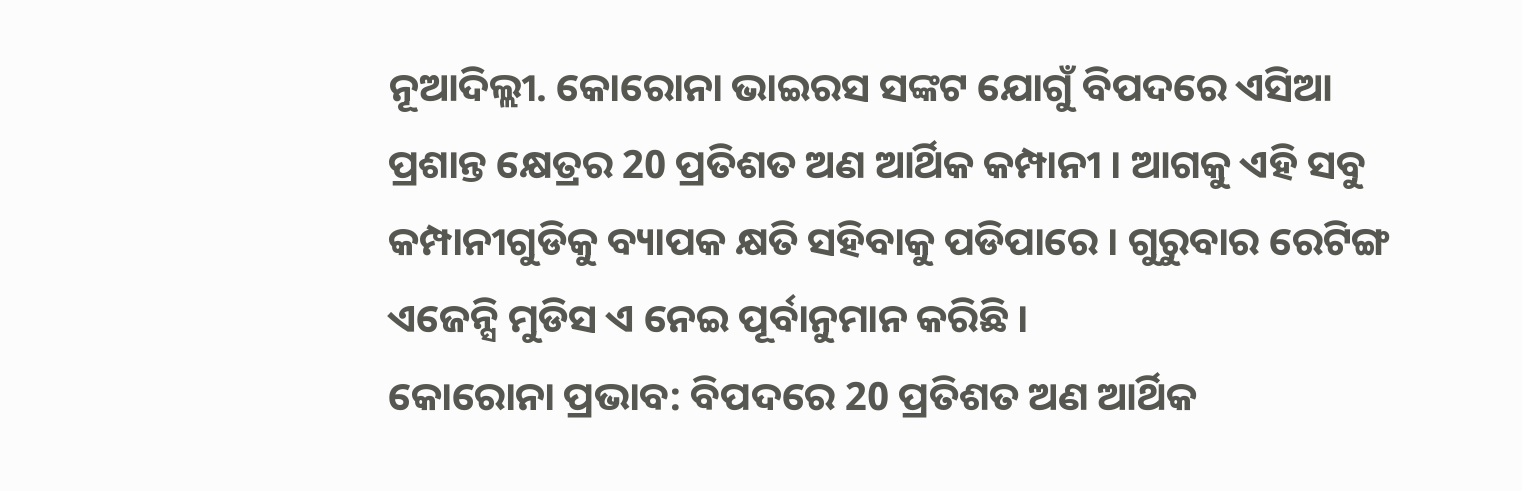ନୂଆଦିଲ୍ଲୀ. କୋରୋନା ଭାଇରସ ସଙ୍କଟ ଯୋଗୁଁ ବିପଦରେ ଏସିଆ ପ୍ରଶାନ୍ତ କ୍ଷେତ୍ରର 20 ପ୍ରତିଶତ ଅଣ ଆର୍ଥିକ କମ୍ପାନୀ । ଆଗକୁ ଏହି ସବୁ କମ୍ପାନୀଗୁଡିକୁ ବ୍ୟାପକ କ୍ଷତି ସହିବାକୁ ପଡିପାରେ । ଗୁରୁବାର ରେଟିଙ୍ଗ ଏଜେନ୍ସି ମୁଡିସ ଏ ନେଇ ପୂର୍ବାନୁମାନ କରିଛି ।
କୋରୋନା ପ୍ରଭାବ: ବିପଦରେ 20 ପ୍ରତିଶତ ଅଣ ଆର୍ଥିକ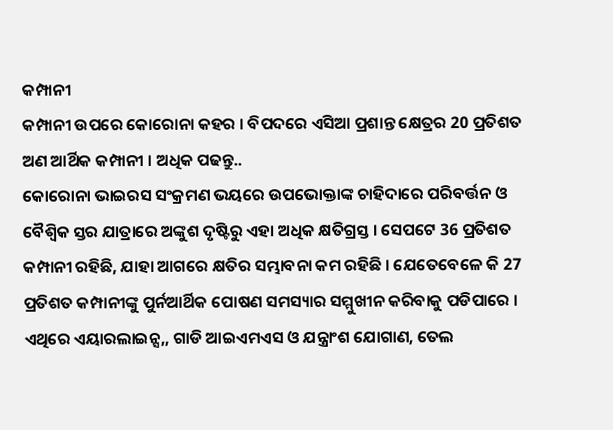କମ୍ପାନୀ
କମ୍ପାନୀ ଉପରେ କୋରୋନା କହର । ବିପଦରେ ଏସିଆ ପ୍ରଶାନ୍ତ କ୍ଷେତ୍ରର 20 ପ୍ରତିଶତ ଅଣ ଆର୍ଥିକ କମ୍ପାନୀ । ଅଧିକ ପଢନ୍ତୁ..
କୋରୋନା ଭାଇରସ ସଂକ୍ରମଣ ଭୟରେ ଉପଭୋକ୍ତାଙ୍କ ଚାହିଦାରେ ପରିବର୍ତ୍ତନ ଓ ବୈଶ୍ବିକ ସ୍ତର ଯାତ୍ରାରେ ଅଙ୍କୁଶ ଦୃଷ୍ଟିରୁ ଏହା ଅଧିକ କ୍ଷତିଗ୍ରସ୍ତ । ସେପଟେ 36 ପ୍ରତିଶତ କମ୍ପାନୀ ରହିଛି, ଯାହା ଆଗରେ କ୍ଷତିର ସମ୍ଭାବନା କମ ରହିଛି । ଯେତେବେଳେ କି 27 ପ୍ରତିଶତ କମ୍ପାନୀଙ୍କୁ ପୁର୍ନଆର୍ଥିକ ପୋଷଣ ସମସ୍ୟାର ସମ୍ମୁଖୀନ କରିବାକୁ ପଡିପାରେ ।
ଏଥିରେ ଏୟାରଲାଇନ୍ସ,, ଗାଡି ଆଇଏମଏସ ଓ ଯନ୍ତ୍ରାଂଶ ଯୋଗାଣ, ତେଲ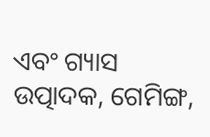ଏବଂ ଗ୍ୟାସ ଉତ୍ପାଦକ, ଗେମିଙ୍ଗ,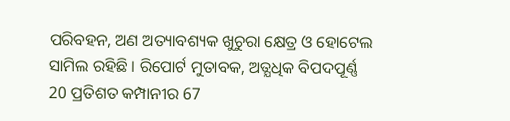ପରିବହନ, ଅଣ ଅତ୍ୟାବଶ୍ୟକ ଖୁଚୁରା କ୍ଷେତ୍ର ଓ ହୋଟେଲ ସାମିଲ ରହିଛି । ରିପୋର୍ଟ ମୁତାବକ, ଅତ୍ଯଧିକ ବିପଦପୂର୍ଣ୍ଣ 20 ପ୍ରତିଶତ କମ୍ପାନୀର 67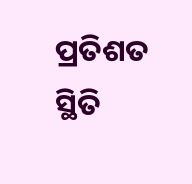ପ୍ରତିଶତ ସ୍ଥିତି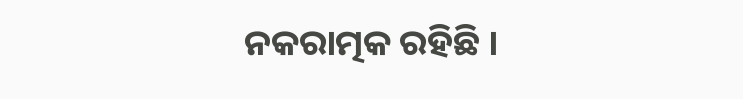ନକରାତ୍ମକ ରହିଛି ।